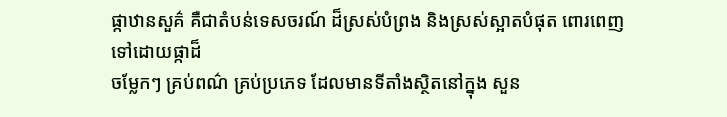ផ្កាឋានសួគ៌ គឺជាតំបន់ទេសចរណ៍ ដ៏ស្រស់បំព្រង និងស្រស់ស្អាតបំផុត ពោរពេញទៅដោយផ្កាដ៏
ចម្លែកៗ គ្រប់ពណ៌ គ្រប់ប្រភេទ ដែលមានទីតាំងស្ថិតនៅក្នុង សួន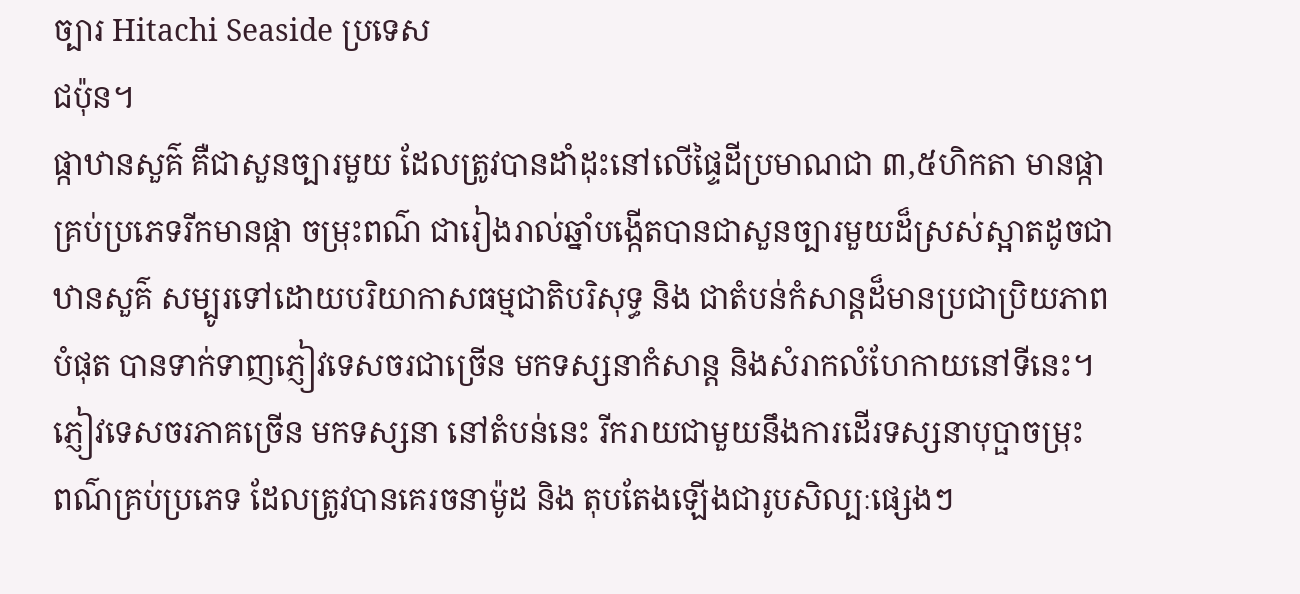ច្បារ Hitachi Seaside ប្រទេស
ជប៉ុន។
ផ្កាឋានសួគ៌ គឺជាសួនច្បារមួយ ដែលត្រូវបានដាំដុះនៅលើផ្ទៃដីប្រមាណជា ៣,៥ហិកតា មានផ្កា
គ្រប់ប្រភេទរីកមានផ្កា ចម្រុះពណ៌ ជារៀងរាល់ឆ្នាំបង្កើតបានជាសួនច្បារមួយដ៏ស្រស់ស្អាតដូចជា
ឋានសួគ៌ សម្បូរទៅដោយបរិយាកាសធម្មជាតិបរិសុទ្ធ និង ជាតំបន់កំសាន្តដ៏មានប្រជាប្រិយភាព
បំផុត បានទាក់ទាញភ្ញៀវទេសចរជាច្រើន មកទស្សនាកំសាន្ត និងសំរាកលំហែកាយនៅទីនេះ។
ភ្ញៀវទេសចរភាគច្រើន មកទស្សនា នៅតំបន់នេះ រីករាយជាមួយនឹងការដើរទស្សនាបុប្ផាចម្រុះ
ពណ៌គ្រប់ប្រភេទ ដែលត្រូវបានគេរចនាម៉ូដ និង តុបតែងឡើងជារូបសិល្បៈផ្សេងៗ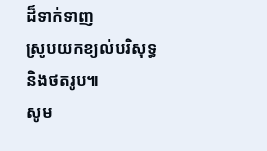ដ៏ទាក់ទាញ
ស្រូបយកខ្យល់បរិសុទ្ធ និងថតរូប៕
សូម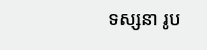ទស្សនា រូប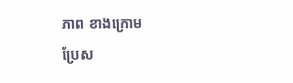ភាព ខាងក្រោម
ប្រែស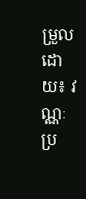ម្រួលដោយ៖ វណ្ណៈ
ប្រ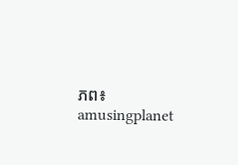ភព៖ amusingplanet